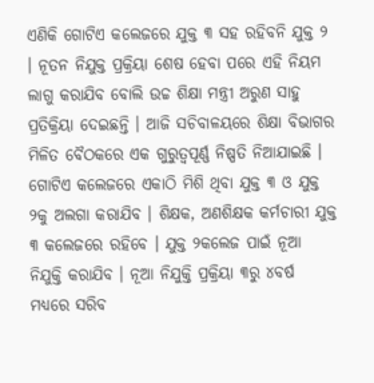ଏଣିକି ଗୋଟିଏ କଲେଜରେ ଯୁକ୍ତ ୩ ସହ ରହିବନି ଯୁକ୍ତ ୨ । ନୂତନ ନିଯୁକ୍ତ ପ୍ରକ୍ରିୟା ଶେଷ ହେବା ପରେ ଏହି ନିୟମ ଲାଗୁ କରାଯିବ ବୋଲି ଉଚ୍ଚ ଶିକ୍ଷା ମନ୍ତ୍ରୀ ଅରୁଣ ସାହୁ ପ୍ରତିକ୍ରିୟା ଦେଇଛନ୍ତି । ଆଜି ସଚିବାଳୟରେ ଶିକ୍ଷା ବିଭାଗର ମିଳିତ ବୈଠକରେ ଏକ ଗୁରୁତ୍ୱପୂର୍ଣ୍ଣ ନିଷ୍ପତି ନିଆଯାଇଛି । ଗୋଟିଏ କଲେଜରେ ଏକାଠି ମିଶି ଥିବା ଯୁକ୍ତ ୩ ଓ ଯୁକ୍ତ ୨କୁ ଅଲଗା କରାଯିବ । ଶିକ୍ଷକ, ଅଣଶିକ୍ଷକ କର୍ମଚାରୀ ଯୁକ୍ତ ୩ କଲେଜରେ ରହିବେ । ଯୁକ୍ତ ୨କଲେଜ ପାଇଁ ନୂଆ ନିଯୁକ୍ତି କରାଯିବ । ନୂଆ ନିଯୁକ୍ତି ପ୍ରକ୍ରିୟା ୩ରୁ ୪ବର୍ଷ ମଧ୍ୟରେ ସରିବ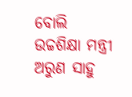ବୋଲି ଉଚ୍ଚଶିକ୍ଷା ମନ୍ତ୍ରୀ ଅରୁଣ ସାହୁ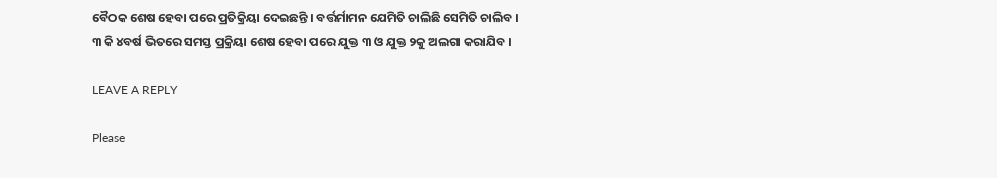ବୈଠକ ଶେଷ ହେବା ପରେ ପ୍ରତିକ୍ରିୟା ଦେଇଛନ୍ତି । ବର୍ତ୍ତର୍ମାମନ ଯେମିତି ଚାଲିଛି ସେମିତି ଚାଲିବ । ୩ କି ୪ବର୍ଷ ଭିତରେ ସମସ୍ତ ପ୍ରକ୍ରିୟା ଶେଷ ହେବା ପରେ ଯୁକ୍ତ ୩ ଓ ଯୁକ୍ତ ୨କୁ ଅଲଗା କରାଯିବ ।

LEAVE A REPLY

Please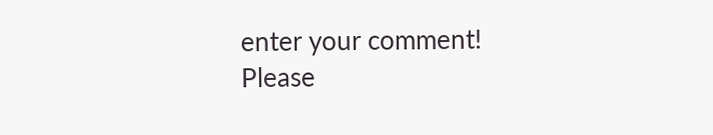enter your comment!
Please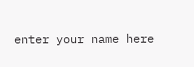enter your name here